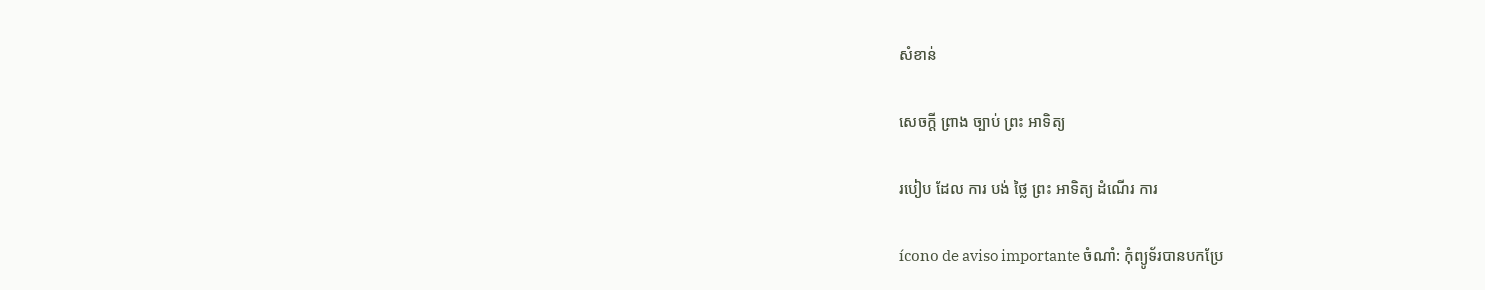សំខាន់

សេចក្តី ព្រាង ច្បាប់ ព្រះ អាទិត្យ

របៀប ដែល ការ បង់ ថ្លៃ ព្រះ អាទិត្យ ដំណើរ ការ

ícono de aviso importante ចំណាំ: កុំព្យូទ័របានបកប្រែ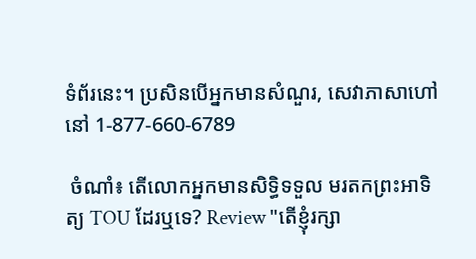ទំព័រនេះ។ ប្រសិនបើអ្នកមានសំណួរ, សេវាភាសាហៅនៅ 1-877-660-6789

 ចំណាំ៖ តើលោកអ្នកមានសិទ្ធិទទួល មរតកព្រះអាទិត្យ TOU ដែរឬទេ? Review "តើខ្ញុំរក្សា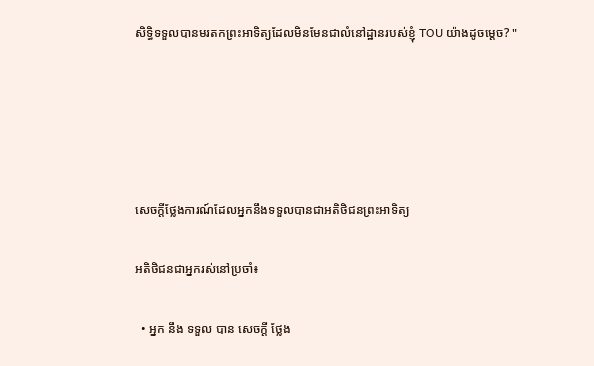សិទ្ធិទទួលបានមរតកព្រះអាទិត្យដែលមិនមែនជាលំនៅដ្ឋានរបស់ខ្ញុំ TOU យ៉ាងដូចម្តេច? "





សេចក្តីថ្លែងការណ៍ដែលអ្នកនឹងទទួលបានជាអតិថិជនព្រះអាទិត្យ

អតិថិជនជាអ្នករស់នៅប្រចាំ៖

  • អ្នក នឹង ទទួល បាន សេចក្តី ថ្លែង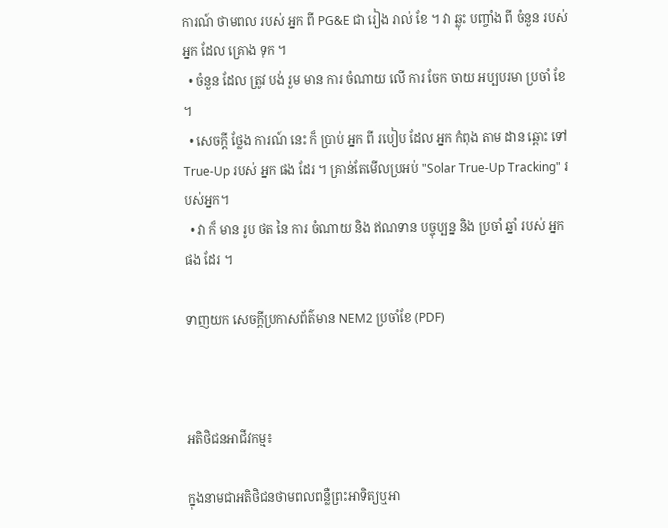ការណ៍ ថាមពល របស់ អ្នក ពី PG&E ជា រៀង រាល់ ខែ ។ វា ឆ្លុះ បញ្ចាំង ពី ចំនួន របស់ អ្នក ដែល គ្រោង ទុក ។
  • ចំនួន ដែល ត្រូវ បង់ រួម មាន ការ ចំណាយ លើ ការ ចែក ចាយ អប្បបរមា ប្រចាំ ខែ ។
  • សេចក្តី ថ្លែង ការណ៍ នេះ ក៏ ប្រាប់ អ្នក ពី របៀប ដែល អ្នក កំពុង តាម ដាន ឆ្ពោះ ទៅ True-Up របស់ អ្នក ផង ដែរ ។ គ្រាន់តែមើលប្រអប់ "Solar True-Up Tracking" របស់អ្នក។
  • វា ក៏ មាន រូប ថត នៃ ការ ចំណាយ និង ឥណទាន បច្ចុប្បន្ន និង ប្រចាំ ឆ្នាំ របស់ អ្នក ផង ដែរ ។

ទាញយក សេចក្តីប្រកាសព័ត៌មាន NEM2 ប្រចាំខែ (PDF)



អតិថិជនអាជីវកម្ម៖

ក្នុងនាមជាអតិថិជនថាមពលពន្លឺព្រះអាទិត្យឬអា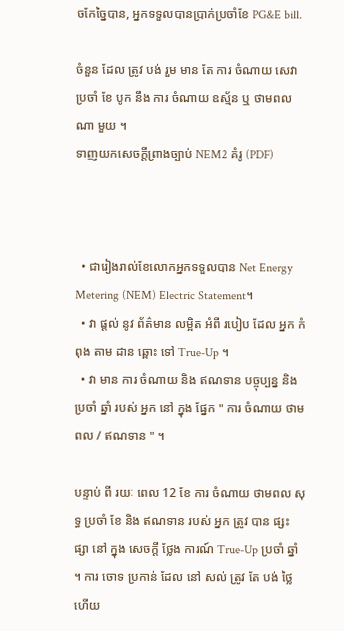ចកែច្នៃបាន, អ្នកទទួលបានប្រាក់ប្រចាំខែ PG&E bill.

ចំនួន ដែល ត្រូវ បង់ រួម មាន តែ ការ ចំណាយ សេវា ប្រចាំ ខែ បូក នឹង ការ ចំណាយ ឧស្ម័ន ឬ ថាមពល ណា មួយ ។
ទាញយកសេចក្តីព្រាងច្បាប់ NEM2 គំរូ (PDF)



  • ជារៀងរាល់ខែលោកអ្នកទទួលបាន Net Energy Metering (NEM) Electric Statement។
  • វា ផ្តល់ នូវ ព័ត៌មាន លម្អិត អំពី របៀប ដែល អ្នក កំពុង តាម ដាន ឆ្ពោះ ទៅ True-Up ។
  • វា មាន ការ ចំណាយ និង ឥណទាន បច្ចុប្បន្ន និង ប្រចាំ ឆ្នាំ របស់ អ្នក នៅ ក្នុង ផ្នែក " ការ ចំណាយ ថាមពល / ឥណទាន " ។

បន្ទាប់ ពី រយៈ ពេល 12 ខែ ការ ចំណាយ ថាមពល សុទ្ធ ប្រចាំ ខែ និង ឥណទាន របស់ អ្នក ត្រូវ បាន ផ្សះ ផ្សា នៅ ក្នុង សេចក្តី ថ្លែង ការណ៍ True-Up ប្រចាំ ឆ្នាំ ។ ការ ចោទ ប្រកាន់ ដែល នៅ សល់ ត្រូវ តែ បង់ ថ្លៃ ហើយ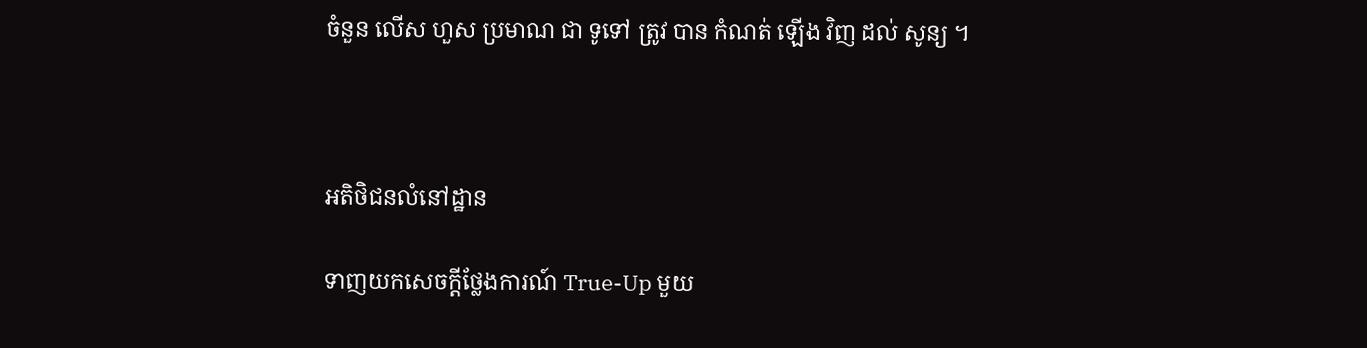ចំនួន លើស ហួស ប្រមាណ ជា ទូទៅ ត្រូវ បាន កំណត់ ឡើង វិញ ដល់ សូន្យ ។



អតិថិជនលំនៅដ្ឋាន

ទាញយកសេចក្តីថ្លែងការណ៍ True-Up មួយ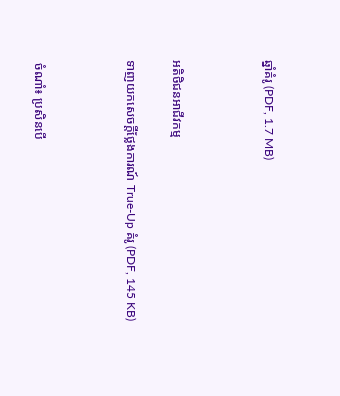ឆ្នាំគំរូ (PDF, 1.7 MB)



អតិថិជនអាជីវកម្ម

ទាញយកសេចក្តីថ្លែងការណ៍ True-Up គំរូ (PDF, 145 KB)



 ចំណាំ៖ ប្រសិនបើ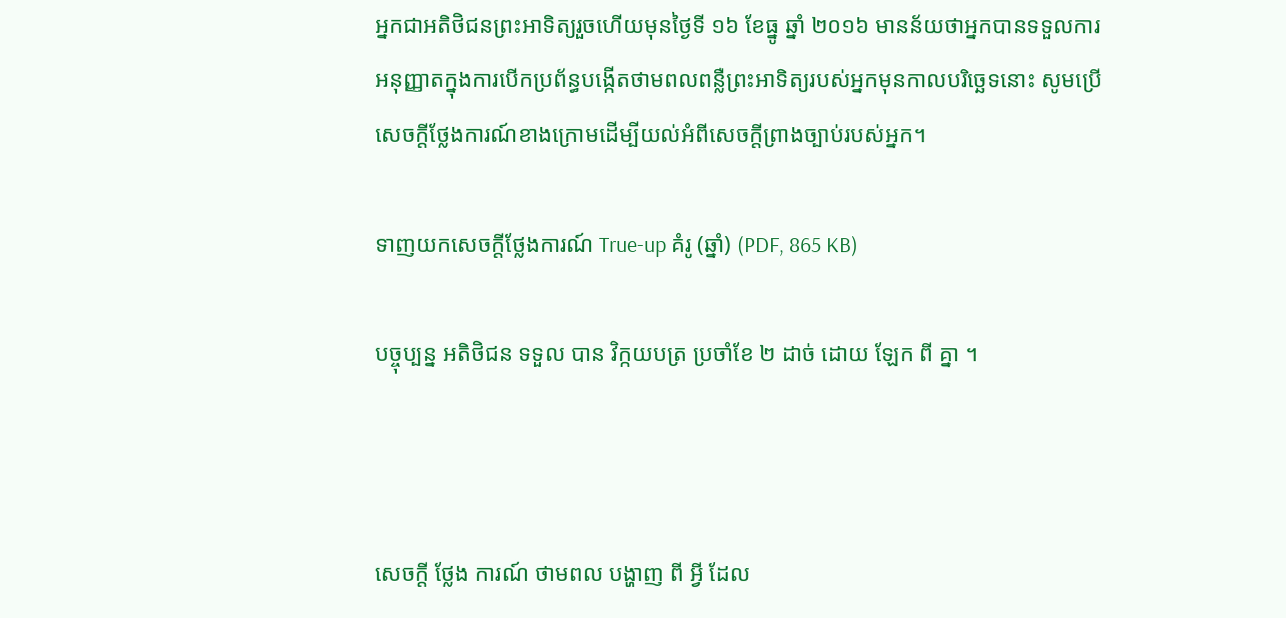អ្នកជាអតិថិជនព្រះអាទិត្យរួចហើយមុនថ្ងៃទី ១៦ ខែធ្នូ ឆ្នាំ ២០១៦ មានន័យថាអ្នកបានទទួលការអនុញ្ញាតក្នុងការបើកប្រព័ន្ធបង្កើតថាមពលពន្លឺព្រះអាទិត្យរបស់អ្នកមុនកាលបរិច្ឆេទនោះ សូមប្រើសេចក្តីថ្លែងការណ៍ខាងក្រោមដើម្បីយល់អំពីសេចក្តីព្រាងច្បាប់របស់អ្នក។

ទាញយកសេចក្តីថ្លែងការណ៍ True-up គំរូ (ឆ្នាំ) (PDF, 865 KB)

បច្ចុប្បន្ន អតិថិជន ទទួល បាន វិក្កយបត្រ ប្រចាំខែ ២ ដាច់ ដោយ ឡែក ពី គ្នា ។



សេចក្តី ថ្លែង ការណ៍ ថាមពល បង្ហាញ ពី អ្វី ដែល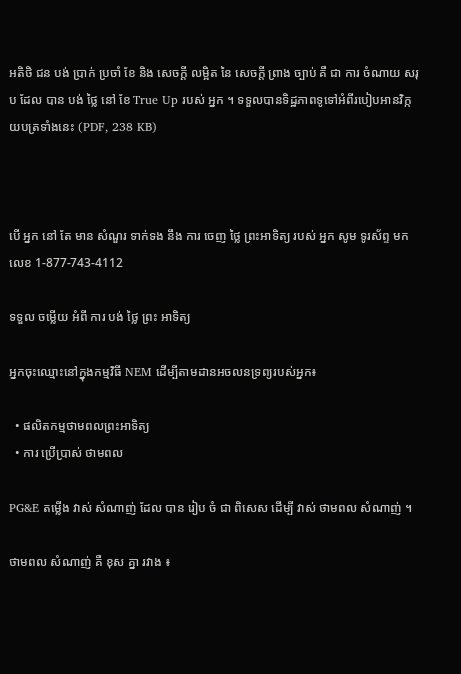អតិថិ ជន បង់ ប្រាក់ ប្រចាំ ខែ និង សេចក្តី លម្អិត នៃ សេចក្តី ព្រាង ច្បាប់ គឺ ជា ការ ចំណាយ សរុប ដែល បាន បង់ ថ្លៃ នៅ ខែ True Up របស់ អ្នក ។ ទទួលបានទិដ្ឋភាពទូទៅអំពីរបៀបអានវិក្កយបត្រទាំងនេះ (PDF, 238 KB)



បើ អ្នក នៅ តែ មាន សំណួរ ទាក់ទង នឹង ការ ចេញ ថ្លៃ ព្រះអាទិត្យ របស់ អ្នក សូម ទូរស័ព្ទ មក លេខ 1-877-743-4112

ទទួល ចម្លើយ អំពី ការ បង់ ថ្លៃ ព្រះ អាទិត្យ

អ្នកចុះឈ្មោះនៅក្នុងកម្មវិធី NEM ដើម្បីតាមដានអចលនទ្រព្យរបស់អ្នក៖

  • ផលិតកម្មថាមពលព្រះអាទិត្យ
  • ការ ប្រើប្រាស់ ថាមពល

PG&E តម្លើង វាស់ សំណាញ់ ដែល បាន រៀប ចំ ជា ពិសេស ដើម្បី វាស់ ថាមពល សំណាញ់ ។

ថាមពល សំណាញ់ គឺ ខុស គ្នា រវាង ៖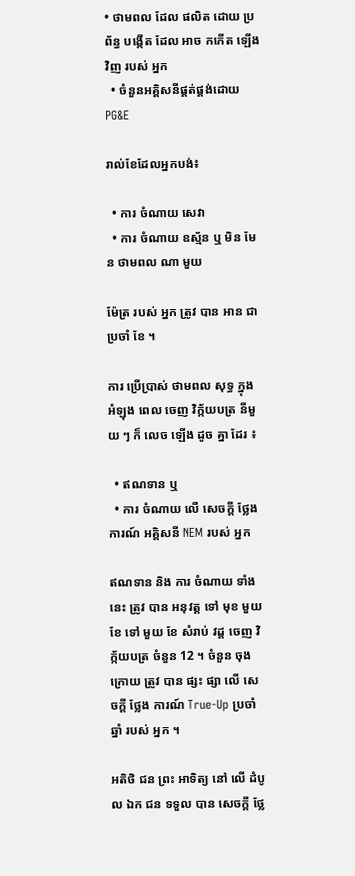• ថាមពល ដែល ផលិត ដោយ ប្រព័ន្ធ បង្កើត ដែល អាច កកើត ឡើង វិញ របស់ អ្នក
  • ចំនួនអគ្គិសនីផ្គត់ផ្គង់ដោយ PG&E

រាល់ខែដែលអ្នកបង់៖

  • ការ ចំណាយ សេវា
  • ការ ចំណាយ ឧស្ម័ន ឬ មិន មែន ថាមពល ណា មួយ

ម៉ែត្រ របស់ អ្នក ត្រូវ បាន អាន ជា ប្រចាំ ខែ ។

ការ ប្រើប្រាស់ ថាមពល សុទ្ធ ក្នុង អំឡុង ពេល ចេញ វិក្ក័យបត្រ នីមួយ ៗ ក៏ លេច ឡើង ដូច គ្នា ដែរ ៖

  • ឥណទាន ឬ
  • ការ ចំណាយ លើ សេចក្តី ថ្លែង ការណ៍ អគ្គិសនី NEM របស់ អ្នក

ឥណទាន និង ការ ចំណាយ ទាំង នេះ ត្រូវ បាន អនុវត្ត ទៅ មុខ មួយ ខែ ទៅ មួយ ខែ សំរាប់ វដ្ត ចេញ វិក្ក័យបត្រ ចំនួន 12 ។ ចំនួន ចុង ក្រោយ ត្រូវ បាន ផ្សះ ផ្សា លើ សេចក្តី ថ្លែង ការណ៍ True-Up ប្រចាំ ឆ្នាំ របស់ អ្នក ។

អតិថិ ជន ព្រះ អាទិត្យ នៅ លើ ដំបូល ឯក ជន ទទួល បាន សេចក្តី ថ្លែ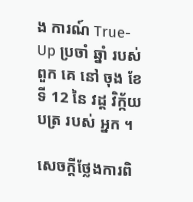ង ការណ៍ True-Up ប្រចាំ ឆ្នាំ របស់ ពួក គេ នៅ ចុង ខែ ទី 12 នៃ វដ្ត វិក្ក័យបត្រ របស់ អ្នក ។

សេចក្តីថ្លែងការពិ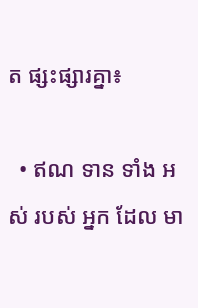ត ផ្សះផ្សារគ្នា៖

  • ឥណ ទាន ទាំង អស់ របស់ អ្នក ដែល មា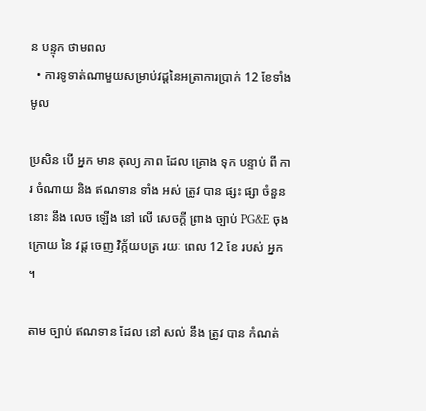ន បន្ទុក ថាមពល
  • ការទូទាត់ណាមួយសម្រាប់វដ្តនៃអត្រាការប្រាក់ 12 ខែទាំងមូល

ប្រសិន បើ អ្នក មាន តុល្យ ភាព ដែល គ្រោង ទុក បន្ទាប់ ពី ការ ចំណាយ និង ឥណទាន ទាំង អស់ ត្រូវ បាន ផ្សះ ផ្សា ចំនួន នោះ នឹង លេច ឡើង នៅ លើ សេចក្តី ព្រាង ច្បាប់ PG&E ចុង ក្រោយ នៃ វដ្ត ចេញ វិក្ក័យបត្រ រយៈ ពេល 12 ខែ របស់ អ្នក ។

តាម ច្បាប់ ឥណទាន ដែល នៅ សល់ នឹង ត្រូវ បាន កំណត់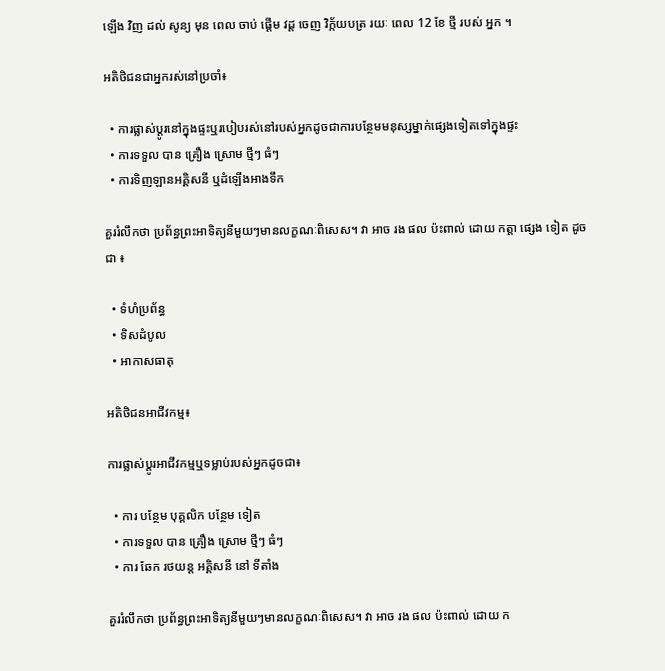ឡើង វិញ ដល់ សូន្យ មុន ពេល ចាប់ ផ្តើម វដ្ត ចេញ វិក្ក័យបត្រ រយៈ ពេល 12 ខែ ថ្មី របស់ អ្នក ។

អតិថិជនជាអ្នករស់នៅប្រចាំ៖

  • ការផ្លាស់ប្តូរនៅក្នុងផ្ទះឬរបៀបរស់នៅរបស់អ្នកដូចជាការបន្ថែមមនុស្សម្នាក់ផ្សេងទៀតទៅក្នុងផ្ទះ
  • ការទទួល បាន គ្រឿង ស្រោម ថ្មីៗ ធំៗ
  • ការទិញឡានអគ្គិសនី ឬដំឡើងអាងទឹក

គួររំលឹកថា ប្រព័ន្ធព្រះអាទិត្យនីមួយៗមានលក្ខណៈពិសេស។ វា អាច រង ផល ប៉ះពាល់ ដោយ កត្តា ផ្សេង ទៀត ដូច ជា ៖

  • ទំហំប្រព័ន្ធ
  • ទិសដំបូល
  • អាកាសធាតុ

អតិថិជនអាជីវកម្ម៖

ការផ្លាស់ប្តូរអាជីវកម្មឬទម្លាប់របស់អ្នកដូចជា៖

  • ការ បន្ថែម បុគ្គលិក បន្ថែម ទៀត
  • ការទទួល បាន គ្រឿង ស្រោម ថ្មីៗ ធំៗ
  • ការ ឆែក រថយន្ត អគ្គិសនី នៅ ទីតាំង

គួររំលឹកថា ប្រព័ន្ធព្រះអាទិត្យនីមួយៗមានលក្ខណៈពិសេស។ វា អាច រង ផល ប៉ះពាល់ ដោយ ក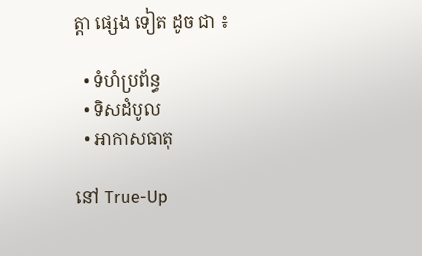ត្តា ផ្សេង ទៀត ដូច ជា ៖

  • ទំហំប្រព័ន្ធ
  • ទិសដំបូល
  • អាកាសធាតុ

នៅ True-Up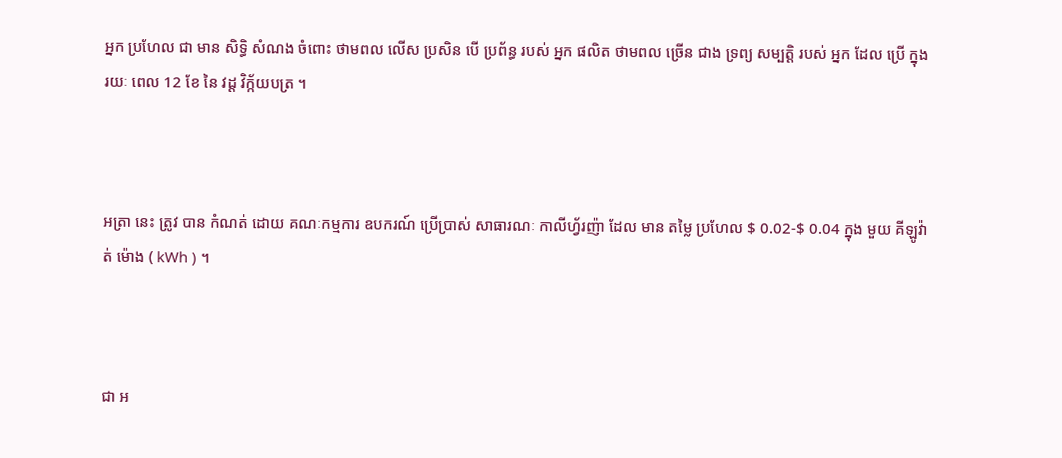អ្នក ប្រហែល ជា មាន សិទ្ធិ សំណង ចំពោះ ថាមពល លើស ប្រសិន បើ ប្រព័ន្ធ របស់ អ្នក ផលិត ថាមពល ច្រើន ជាង ទ្រព្យ សម្បត្តិ របស់ អ្នក ដែល ប្រើ ក្នុង រយៈ ពេល 12 ខែ នៃ វដ្ត វិក្ក័យបត្រ ។



អត្រា នេះ ត្រូវ បាន កំណត់ ដោយ គណៈកម្មការ ឧបករណ៍ ប្រើប្រាស់ សាធារណៈ កាលីហ្វ័រញ៉ា ដែល មាន តម្លៃ ប្រហែល $ 0.02-$ 0.04 ក្នុង មួយ គីឡូវ៉ាត់ ម៉ោង ( kWh ) ។



ជា អ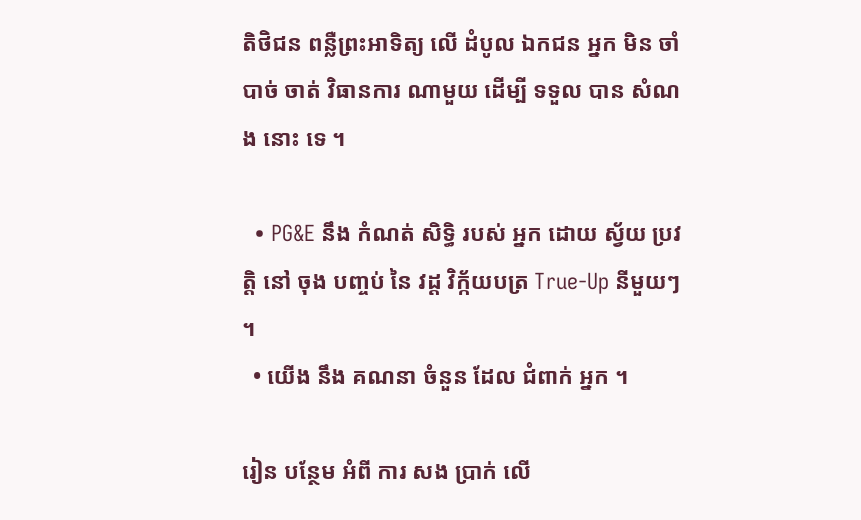តិថិជន ពន្លឺព្រះអាទិត្យ លើ ដំបូល ឯកជន អ្នក មិន ចាំបាច់ ចាត់ វិធានការ ណាមួយ ដើម្បី ទទួល បាន សំណង នោះ ទេ ។

  • PG&E នឹង កំណត់ សិទ្ធិ របស់ អ្នក ដោយ ស្វ័យ ប្រវត្តិ នៅ ចុង បញ្ចប់ នៃ វដ្ត វិក្ក័យបត្រ True-Up នីមួយៗ ។
  • យើង នឹង គណនា ចំនួន ដែល ជំពាក់ អ្នក ។

រៀន បន្ថែម អំពី ការ សង ប្រាក់ លើ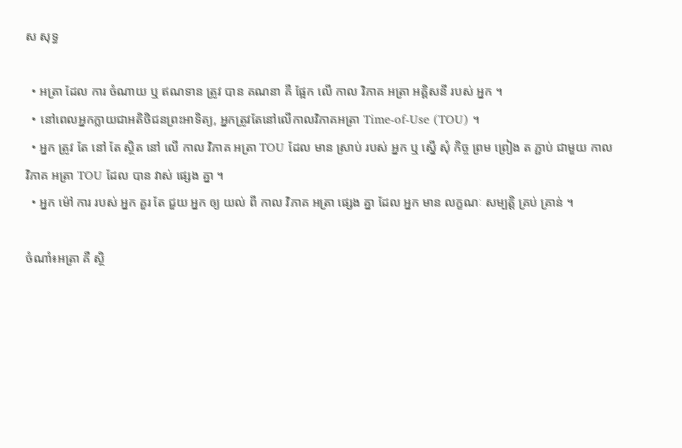ស សុទ្ធ

  • អត្រា ដែល ការ ចំណាយ ឬ ឥណទាន ត្រូវ បាន គណនា គឺ ផ្អែក លើ កាល វិភាគ អត្រា អគ្គិសនី របស់ អ្នក ។
  • នៅពេលអ្នកក្លាយជាអតិថិជនព្រះអាទិត្យ, អ្នកត្រូវតែនៅលើកាលវិភាគអត្រា Time-of-Use (TOU) ។
  • អ្នក ត្រូវ តែ នៅ តែ ស្ថិត នៅ លើ កាល វិភាគ អត្រា TOU ដែល មាន ស្រាប់ របស់ អ្នក ឬ ស្នើ សុំ កិច្ច ព្រម ព្រៀង ត ភ្ជាប់ ជាមួយ កាល វិភាគ អត្រា TOU ដែល បាន វាស់ ផ្សេង គ្នា ។
  • អ្នក ម៉ៅ ការ របស់ អ្នក គួរ តែ ជួយ អ្នក ឲ្យ យល់ ពី កាល វិភាគ អត្រា ផ្សេង គ្នា ដែល អ្នក មាន លក្ខណៈ សម្បត្តិ គ្រប់ គ្រាន់ ។

ចំណាំ៖អត្រា គឺ ស្ថិ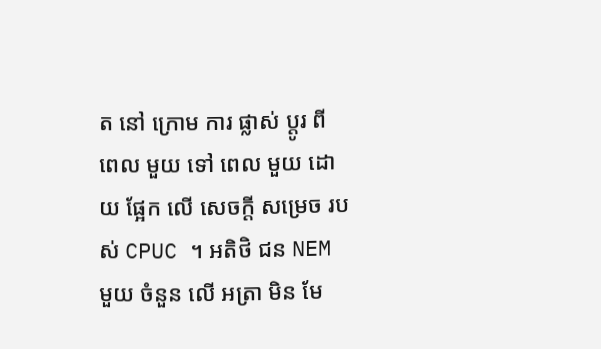ត នៅ ក្រោម ការ ផ្លាស់ ប្តូរ ពី ពេល មួយ ទៅ ពេល មួយ ដោយ ផ្អែក លើ សេចក្តី សម្រេច របស់ CPUC ។ អតិថិ ជន NEM មួយ ចំនួន លើ អត្រា មិន មែ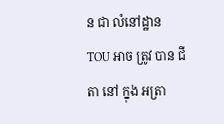ន ជា លំនៅដ្ឋាន TOU អាច ត្រូវ បាន ជីតា នៅ ក្នុង អត្រា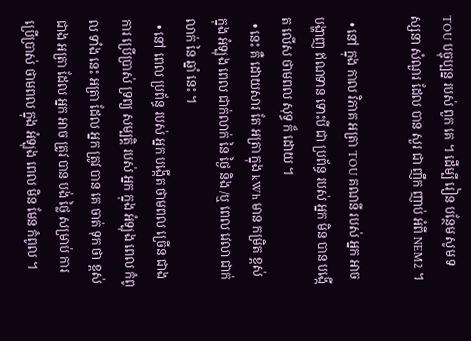TOU បច្ចុប្បន្ន របស់ ពួក គេ ។ ដើម្បី រៀន បន្ថែម សូម ទស្សនា សំណួរ ដែល បាន សួរ ជា ញឹក ញាប់ អំពី NEM2 ។

  • នៅ ក្នុង កាល វិភាគ អត្រា TOU គណនី របស់ អ្នក អាច បង្ហាញ ឥណទាន ទោះបី ជា ប្រព័ន្ធ របស់ អ្នក មិន បាន បង្កើត លើស ថាមពល សុទ្ធ ក៏ ដោយ ។
  • នេះ គឺ ដោយសារ តែ អត្រា ក្នុង kWh មាន កម្រិត ខ្ពស់ ក្នុង អំឡុង ពេល ជាក់លាក់ នៃ ថ្ងៃ និង /ឬ ពេល វេលា ជាក់លាក់ នៃ ឆ្នាំ នេះ ។
  • នៅ ពេល ប្រព័ន្ធ របស់ អ្នក បង្កើត ថាមពល ច្រើន ជាង ការ ប្រើប្រាស់ ទ្រព្យ សម្បត្តិ របស់ អ្នក ក្នុង អំឡុង ពេល កំពូល ទាំង នេះ អត្រា ដែល អ្នក ត្រូវ បាន គេ ចាត់ ទុក ថា ខ្ពស់ ជាង អត្រា ដែល អ្នក អាច ត្រូវ បាន បង់ ថ្លៃ សម្រាប់ ការ ប្រើប្រាស់ ថាមពល ក្នុង អំឡុង ពេល មិន មែន កំពូល ។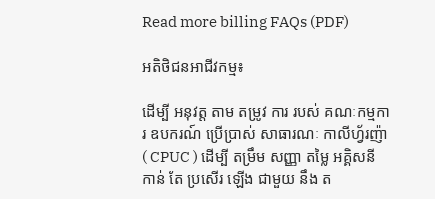Read more billing FAQs (PDF)

អតិថិជនអាជីវកម្ម៖

ដើម្បី អនុវត្ត តាម តម្រូវ ការ របស់ គណៈកម្មការ ឧបករណ៍ ប្រើប្រាស់ សាធារណៈ កាលីហ្វ័រញ៉ា ( CPUC ) ដើម្បី តម្រឹម សញ្ញា តម្លៃ អគ្គិសនី កាន់ តែ ប្រសើរ ឡើង ជាមួយ នឹង ត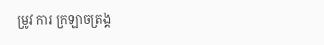ម្រូវ ការ ក្រឡាចត្រង្គ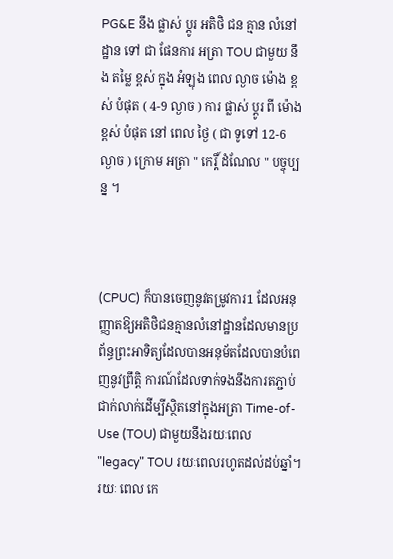PG&E នឹង ផ្លាស់ ប្តូរ អតិថិ ជន គ្មាន លំនៅដ្ឋាន ទៅ ជា ផែនការ អត្រា TOU ជាមួយ នឹង តម្លៃ ខ្ពស់ ក្នុង អំឡុង ពេល ល្ងាច ម៉ោង ខ្ពស់ បំផុត ( 4-9 ល្ងាច ) ការ ផ្លាស់ ប្តូរ ពី ម៉ោង ខ្ពស់ បំផុត នៅ ពេល ថ្ងៃ ( ជា ទូទៅ 12-6 ល្ងាច ) ក្រោម អត្រា " កេរ្តិ៍ ដំណែល " បច្ចុប្បន្ន ។



(CPUC) ក៏បានចេញនូវតម្រូវការ1 ដែលអនុញ្ញាតឱ្យអតិថិជនគ្មានលំនៅដ្ឋានដែលមានប្រព័ន្ធព្រះអាទិត្យដែលបានអនុម័តដែលបានបំពេញនូវព្រឹត្ដិ ការណ៍ដែលទាក់ទងនឹងការតភ្ជាប់ជាក់លាក់ដើម្បីស្ថិតនៅក្នុងអត្រា Time-of-Use (TOU) ជាមួយនឹងរយៈពេល "legacy" TOU រយៈពេលរហូតដល់ដប់ឆ្នាំ។ រយៈ ពេល កេ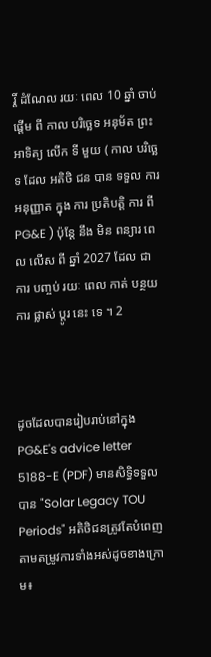រ្តិ៍ ដំណែល រយៈ ពេល 10 ឆ្នាំ ចាប់ ផ្តើម ពី កាល បរិច្ឆេទ អនុម័ត ព្រះ អាទិត្យ លើក ទី មួយ ( កាល បរិច្ឆេទ ដែល អតិថិ ជន បាន ទទួល ការ អនុញ្ញាត ក្នុង ការ ប្រតិបត្តិ ការ ពី PG&E ) ប៉ុន្តែ នឹង មិន ពន្យារ ពេល លើស ពី ឆ្នាំ 2027 ដែល ជា ការ បញ្ចប់ រយៈ ពេល កាត់ បន្ថយ ការ ផ្លាស់ ប្តូរ នេះ ទេ ។ 2



ដូចដែលបានរៀបរាប់នៅក្នុង PG&E's advice letter 5188-E (PDF) មានសិទ្ធិទទួលបាន "Solar Legacy TOU Periods" អតិថិជនត្រូវតែបំពេញតាមតម្រូវការទាំងអស់ដូចខាងក្រោម៖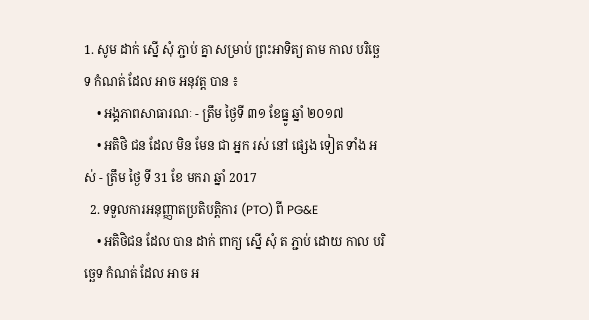1. សូម ដាក់ ស្នើ សុំ ភ្ជាប់ គ្នា សម្រាប់ ព្រះអាទិត្យ តាម កាល បរិច្ឆេទ កំណត់ ដែល អាច អនុវត្ត បាន ៖
    • អង្គភាពសាធារណៈ - ត្រឹម ថ្ងៃទី ៣១ ខែធ្នូ ឆ្នាំ ២០១៧
    • អតិថិ ជន ដែល មិន មែន ជា អ្នក រស់ នៅ ផ្សេង ទៀត ទាំង អស់ - ត្រឹម ថ្ងៃ ទី 31 ខែ មករា ឆ្នាំ 2017
  2. ទទួលការអនុញ្ញាតប្រតិបត្តិការ (PTO) ពី PG&E
    • អតិថិជន ដែល បាន ដាក់ ពាក្យ ស្នើ សុំ ត ភ្ជាប់ ដោយ កាល បរិច្ឆេទ កំណត់ ដែល អាច អ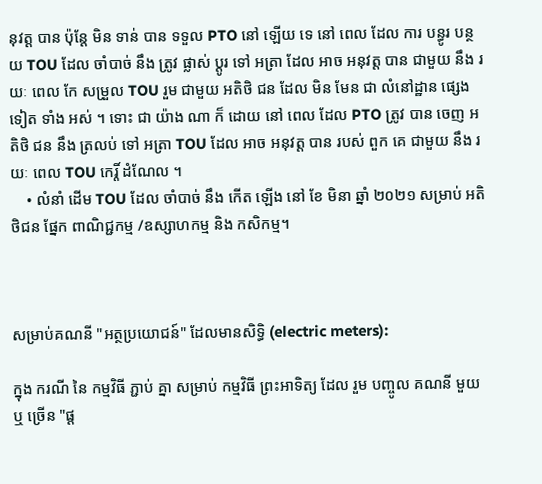នុវត្ត បាន ប៉ុន្តែ មិន ទាន់ បាន ទទួល PTO នៅ ឡើយ ទេ នៅ ពេល ដែល ការ បន្ធូរ បន្ថយ TOU ដែល ចាំបាច់ នឹង ត្រូវ ផ្លាស់ ប្តូរ ទៅ អត្រា ដែល អាច អនុវត្ត បាន ជាមួយ នឹង រយៈ ពេល កែ សម្រួល TOU រួម ជាមួយ អតិថិ ជន ដែល មិន មែន ជា លំនៅដ្ឋាន ផ្សេង ទៀត ទាំង អស់ ។ ទោះ ជា យ៉ាង ណា ក៏ ដោយ នៅ ពេល ដែល PTO ត្រូវ បាន ចេញ អតិថិ ជន នឹង ត្រលប់ ទៅ អត្រា TOU ដែល អាច អនុវត្ត បាន របស់ ពួក គេ ជាមួយ នឹង រយៈ ពេល TOU កេរ្តិ៍ ដំណែល ។
    • លំនាំ ដើម TOU ដែល ចាំបាច់ នឹង កើត ឡើង នៅ ខែ មិនា ឆ្នាំ ២០២១ សម្រាប់ អតិថិជន ផ្នែក ពាណិជ្ជកម្ម /ឧស្សាហកម្ម និង កសិកម្ម។



សម្រាប់គណនី "អត្ថប្រយោជន៍" ដែលមានសិទ្ធិ (electric meters):

ក្នុង ករណី នៃ កម្មវិធី ភ្ជាប់ គ្នា សម្រាប់ កម្មវិធី ព្រះអាទិត្យ ដែល រួម បញ្ចូល គណនី មួយ ឬ ច្រើន "ផ្ត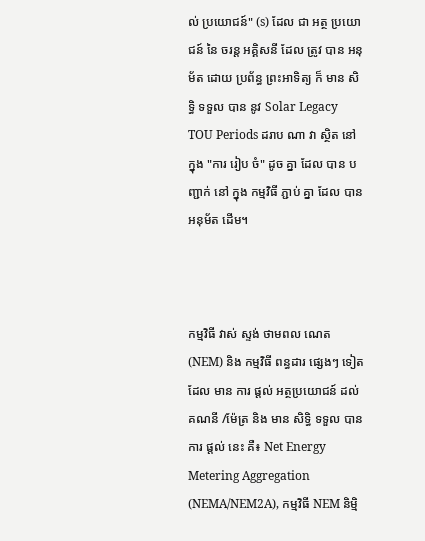ល់ ប្រយោជន៍" (s) ដែល ជា អត្ថ ប្រយោជន៍ នៃ ចរន្ត អគ្គិសនី ដែល ត្រូវ បាន អនុម័ត ដោយ ប្រព័ន្ធ ព្រះអាទិត្យ ក៏ មាន សិទ្ធិ ទទួល បាន នូវ Solar Legacy TOU Periods ដរាប ណា វា ស្ថិត នៅ ក្នុង "ការ រៀប ចំ" ដូច គ្នា ដែល បាន បញ្ជាក់ នៅ ក្នុង កម្មវិធី ភ្ជាប់ គ្នា ដែល បាន អនុម័ត ដើម។



កម្មវិធី វាស់ ស្ទង់ ថាមពល ណេត (NEM) និង កម្មវិធី ពន្ធដារ ផ្សេងៗ ទៀត ដែល មាន ការ ផ្តល់ អត្ថប្រយោជន៍ ដល់ គណនី /ម៉ែត្រ និង មាន សិទ្ធិ ទទួល បាន ការ ផ្ដល់ នេះ គឺ៖ Net Energy Metering Aggregation (NEMA/NEM2A), កម្មវិធី NEM និម្មិ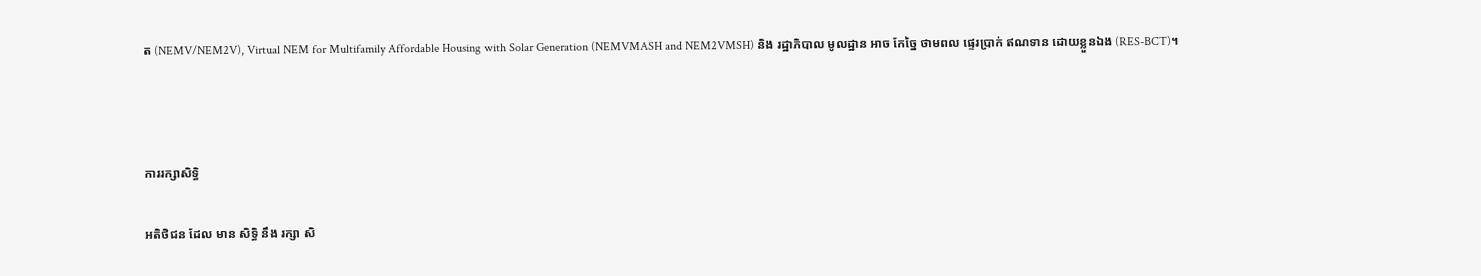ត (NEMV/NEM2V), Virtual NEM for Multifamily Affordable Housing with Solar Generation (NEMVMASH and NEM2VMSH) និង រដ្ឋាភិបាល មូលដ្ឋាន អាច កែច្នៃ ថាមពល ផ្ទេរប្រាក់ ឥណទាន ដោយខ្លួនឯង (RES-BCT)។



ការរក្សាសិទ្ធិ

អតិថិជន ដែល មាន សិទ្ធិ នឹង រក្សា សិ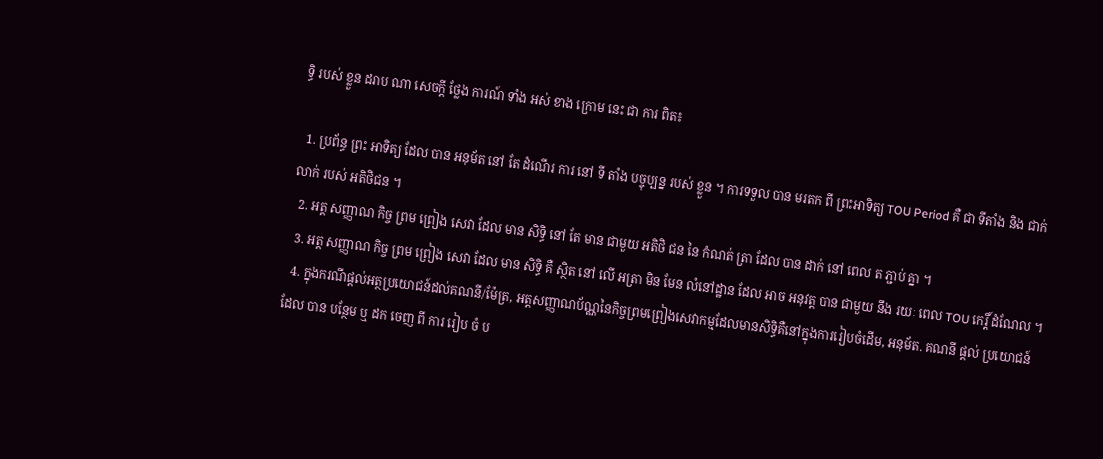ទ្ធិ របស់ ខ្លួន ដរាប ណា សេចក្តី ថ្លែង ការណ៍ ទាំង អស់ ខាង ក្រោម នេះ ជា ការ ពិត៖

  1. ប្រព័ន្ធ ព្រះ អាទិត្យ ដែល បាន អនុម័ត នៅ តែ ដំណើរ ការ នៅ ទី តាំង បច្ចុប្បន្ន របស់ ខ្លួន ។ ការទទួល បាន មរតក ពី ព្រះអាទិត្យ TOU Period គឺ ជា ទីតាំង និង ជាក់លាក់ របស់ អតិថិជន ។
  2. អត្ត សញ្ញាណ កិច្ច ព្រម ព្រៀង សេវា ដែល មាន សិទ្ធិ នៅ តែ មាន ជាមួយ អតិថិ ជន នៃ កំណត់ ត្រា ដែល បាន ដាក់ នៅ ពេល ត ភ្ជាប់ គ្នា ។
  3. អត្ត សញ្ញាណ កិច្ច ព្រម ព្រៀង សេវា ដែល មាន សិទ្ធិ គឺ ស្ថិត នៅ លើ អត្រា មិន មែន លំនៅដ្ឋាន ដែល អាច អនុវត្ត បាន ជាមួយ នឹង រយៈ ពេល TOU កេរ្តិ៍ ដំណែល ។
  4. ក្នុងករណីផ្តល់អត្ថប្រយោជន៍ដល់គណនី/ម៉ែត្រ, អត្តសញ្ញាណប័ណ្ណនៃកិច្ចព្រមព្រៀងសេវាកម្មដែលមានសិទ្ធិគឺនៅក្នុងការរៀបចំដើម, អនុម័ត. គណនី ផ្តល់ ប្រយោជន៍ ដែល បាន បន្ថែម ឬ ដក ចេញ ពី ការ រៀប ចំ ប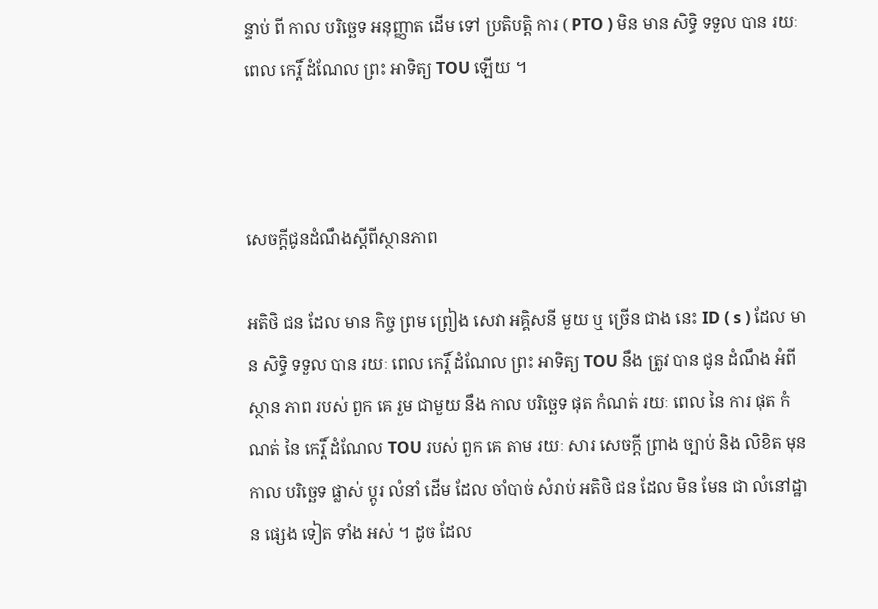ន្ទាប់ ពី កាល បរិច្ឆេទ អនុញ្ញាត ដើម ទៅ ប្រតិបត្តិ ការ ( PTO ) មិន មាន សិទ្ធិ ទទួល បាន រយៈ ពេល កេរ្តិ៍ ដំណែល ព្រះ អាទិត្យ TOU ឡើយ ។



សេចក្តីជូនដំណឹងស្តីពីស្ថានភាព

អតិថិ ជន ដែល មាន កិច្ច ព្រម ព្រៀង សេវា អគ្គិសនី មួយ ឬ ច្រើន ជាង នេះ ID ( s ) ដែល មាន សិទ្ធិ ទទួល បាន រយៈ ពេល កេរ្តិ៍ ដំណែល ព្រះ អាទិត្យ TOU នឹង ត្រូវ បាន ជូន ដំណឹង អំពី ស្ថាន ភាព របស់ ពួក គេ រួម ជាមួយ នឹង កាល បរិច្ឆេទ ផុត កំណត់ រយៈ ពេល នៃ ការ ផុត កំណត់ នៃ កេរ្តិ៍ ដំណែល TOU របស់ ពួក គេ តាម រយៈ សារ សេចក្តី ព្រាង ច្បាប់ និង លិខិត មុន កាល បរិច្ឆេទ ផ្លាស់ ប្តូរ លំនាំ ដើម ដែល ចាំបាច់ សំរាប់ អតិថិ ជន ដែល មិន មែន ជា លំនៅដ្ឋាន ផ្សេង ទៀត ទាំង អស់ ។ ដូច ដែល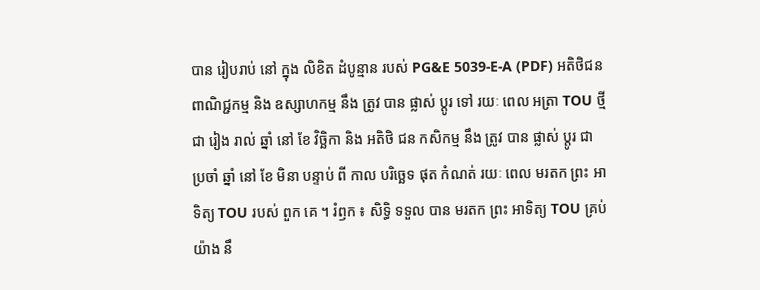បាន រៀបរាប់ នៅ ក្នុង លិខិត ដំបូន្មាន របស់ PG&E 5039-E-A (PDF) អតិថិជន ពាណិជ្ជកម្ម និង ឧស្សាហកម្ម នឹង ត្រូវ បាន ផ្លាស់ ប្តូរ ទៅ រយៈ ពេល អត្រា TOU ថ្មី ជា រៀង រាល់ ឆ្នាំ នៅ ខែ វិច្ឆិកា និង អតិថិ ជន កសិកម្ម នឹង ត្រូវ បាន ផ្លាស់ ប្តូរ ជា ប្រចាំ ឆ្នាំ នៅ ខែ មិនា បន្ទាប់ ពី កាល បរិច្ឆេទ ផុត កំណត់ រយៈ ពេល មរតក ព្រះ អាទិត្យ TOU របស់ ពួក គេ ។ រំឭក ៖ សិទ្ធិ ទទួល បាន មរតក ព្រះ អាទិត្យ TOU គ្រប់ យ៉ាង នឹ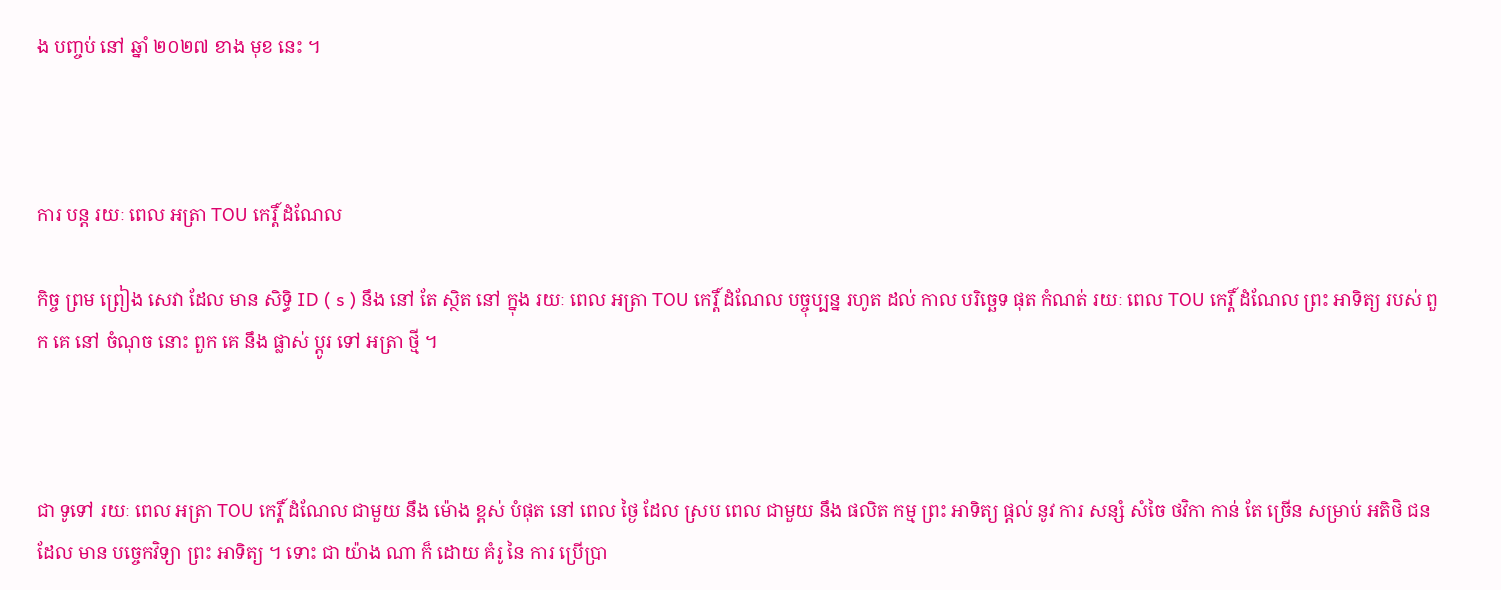ង បញ្ចប់ នៅ ឆ្នាំ ២០២៧ ខាង មុខ នេះ ។



ការ បន្ត រយៈ ពេល អត្រា TOU កេរ្តិ៍ ដំណែល

កិច្ច ព្រម ព្រៀង សេវា ដែល មាន សិទ្ធិ ID ( s ) នឹង នៅ តែ ស្ថិត នៅ ក្នុង រយៈ ពេល អត្រា TOU កេរ្តិ៍ ដំណែល បច្ចុប្បន្ន រហូត ដល់ កាល បរិច្ឆេទ ផុត កំណត់ រយៈ ពេល TOU កេរ្តិ៍ ដំណែល ព្រះ អាទិត្យ របស់ ពួក គេ នៅ ចំណុច នោះ ពួក គេ នឹង ផ្លាស់ ប្តូរ ទៅ អត្រា ថ្មី ។



ជា ទូទៅ រយៈ ពេល អត្រា TOU កេរ្តិ៍ ដំណែល ជាមួយ នឹង ម៉ោង ខ្ពស់ បំផុត នៅ ពេល ថ្ងៃ ដែល ស្រប ពេល ជាមួយ នឹង ផលិត កម្ម ព្រះ អាទិត្យ ផ្តល់ នូវ ការ សន្សំ សំចៃ ថវិកា កាន់ តែ ច្រើន សម្រាប់ អតិថិ ជន ដែល មាន បច្ចេកវិទ្យា ព្រះ អាទិត្យ ។ ទោះ ជា យ៉ាង ណា ក៏ ដោយ គំរូ នៃ ការ ប្រើប្រា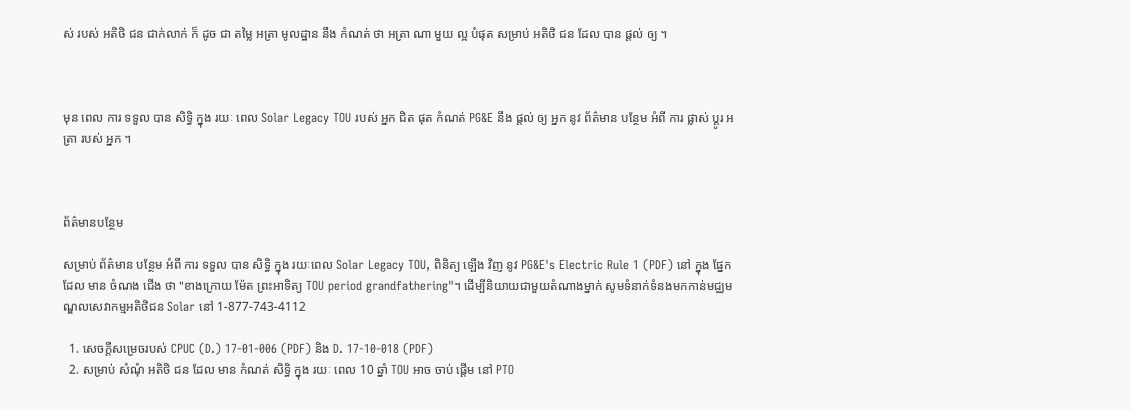ស់ របស់ អតិថិ ជន ជាក់លាក់ ក៏ ដូច ជា តម្លៃ អត្រា មូលដ្ឋាន នឹង កំណត់ ថា អត្រា ណា មួយ ល្អ បំផុត សម្រាប់ អតិថិ ជន ដែល បាន ផ្តល់ ឲ្យ ។



មុន ពេល ការ ទទួល បាន សិទ្ធិ ក្នុង រយៈ ពេល Solar Legacy TOU របស់ អ្នក ជិត ផុត កំណត់ PG&E នឹង ផ្តល់ ឲ្យ អ្នក នូវ ព័ត៌មាន បន្ថែម អំពី ការ ផ្លាស់ ប្តូរ អត្រា របស់ អ្នក ។



ព័ត៌មានបន្ថែម

សម្រាប់ ព័ត៌មាន បន្ថែម អំពី ការ ទទួល បាន សិទ្ធិ ក្នុង រយៈពេល Solar Legacy TOU, ពិនិត្យ ឡើង វិញ នូវ PG&E's Electric Rule 1 (PDF) នៅ ក្នុង ផ្នែក ដែល មាន ចំណង ជើង ថា "ខាងក្រោយ ម៉ែត ព្រះអាទិត្យ TOU period grandfathering"។ ដើម្បីនិយាយជាមួយតំណាងម្នាក់ សូមទំនាក់ទំនងមកកាន់មជ្ឈមណ្ឌលសេវាកម្មអតិថិជន Solar នៅ 1-877-743-4112

  1. សេចក្តីសម្រេចរបស់ CPUC (D.) 17-01-006 (PDF) និង D. 17-10-018 (PDF)
  2. សម្រាប់ សំណុំ អតិថិ ជន ដែល មាន កំណត់ សិទ្ធិ ក្នុង រយៈ ពេល 10 ឆ្នាំ TOU អាច ចាប់ ផ្តើម នៅ PTO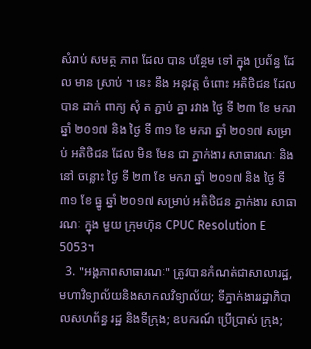សំរាប់ សមត្ថ ភាព ដែល បាន បន្ថែម ទៅ ក្នុង ប្រព័ន្ធ ដែល មាន ស្រាប់ ។ នេះ នឹង អនុវត្ត ចំពោះ អតិថិជន ដែល បាន ដាក់ ពាក្យ សុំ ត ភ្ជាប់ គ្នា រវាង ថ្ងៃ ទី ២៣ ខែ មករា ឆ្នាំ ២០១៧ និង ថ្ងៃ ទី ៣១ ខែ មករា ឆ្នាំ ២០១៧ សម្រាប់ អតិថិជន ដែល មិន មែន ជា ភ្នាក់ងារ សាធារណៈ និង នៅ ចន្លោះ ថ្ងៃ ទី ២៣ ខែ មករា ឆ្នាំ ២០១៧ និង ថ្ងៃ ទី ៣១ ខែ ធ្នូ ឆ្នាំ ២០១៧ សម្រាប់ អតិថិជន ភ្នាក់ងារ សាធារណៈ ក្នុង មួយ ក្រុមហ៊ុន CPUC Resolution E 5053។
  3. "អង្គភាពសាធារណៈ" ត្រូវបានកំណត់ជាសាលារដ្ឋ, មហាវិទ្យាល័យនិងសាកលវិទ្យាល័យ; ទីភ្នាក់ងាររដ្ឋាភិបាលសហព័ន្ធ រដ្ឋ និងទីក្រុង; ឧបករណ៍ ប្រើប្រាស់ ក្រុង;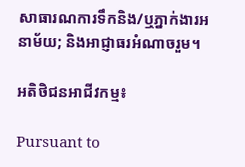សាធារណការទឹកនិង/ឬភ្នាក់ងារអនាម័យ; និងអាជ្ញាធរអំណាចរួម។

អតិថិជនអាជីវកម្ម៖

Pursuant to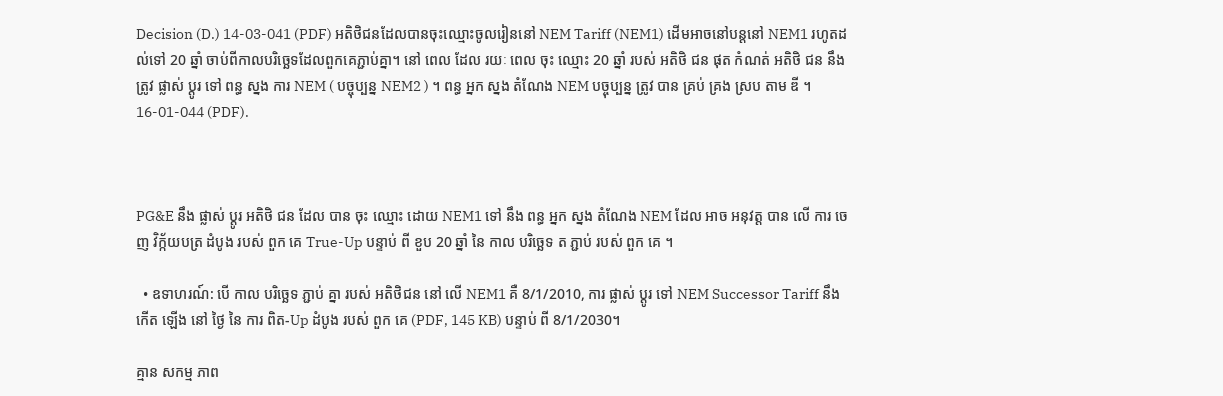Decision (D.) 14-03-041 (PDF) អតិថិជនដែលបានចុះឈ្មោះចូលរៀននៅ NEM Tariff (NEM1) ដើមអាចនៅបន្តនៅ NEM1 រហូតដល់ទៅ 20 ឆ្នាំ ចាប់ពីកាលបរិច្ឆេទដែលពួកគេភ្ជាប់គ្នា។ នៅ ពេល ដែល រយៈ ពេល ចុះ ឈ្មោះ 20 ឆ្នាំ របស់ អតិថិ ជន ផុត កំណត់ អតិថិ ជន នឹង ត្រូវ ផ្លាស់ ប្តូរ ទៅ ពន្ធ ស្នង ការ NEM ( បច្ចុប្បន្ន NEM2 ) ។ ពន្ធ អ្នក ស្នង តំណែង NEM បច្ចុប្បន្ន ត្រូវ បាន គ្រប់ គ្រង ស្រប តាម ឌី ។ 16-01-044 (PDF).



PG&E នឹង ផ្លាស់ ប្តូរ អតិថិ ជន ដែល បាន ចុះ ឈ្មោះ ដោយ NEM1 ទៅ នឹង ពន្ធ អ្នក ស្នង តំណែង NEM ដែល អាច អនុវត្ត បាន លើ ការ ចេញ វិក្ក័យបត្រ ដំបូង របស់ ពួក គេ True-Up បន្ទាប់ ពី ខួប 20 ឆ្នាំ នៃ កាល បរិច្ឆេទ ត ភ្ជាប់ របស់ ពួក គេ ។

  • ឧទាហរណ៍: បើ កាល បរិច្ឆេទ ភ្ជាប់ គ្នា របស់ អតិថិជន នៅ លើ NEM1 គឺ 8/1/2010, ការ ផ្លាស់ ប្តូរ ទៅ NEM Successor Tariff នឹង កើត ឡើង នៅ ថ្ងៃ នៃ ការ ពិត-Up ដំបូង របស់ ពួក គេ (PDF, 145 KB) បន្ទាប់ ពី 8/1/2030។

គ្មាន សកម្ម ភាព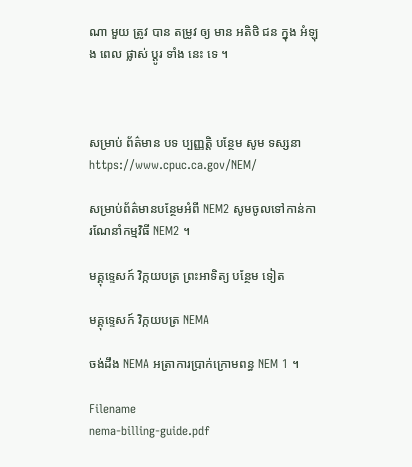ណា មួយ ត្រូវ បាន តម្រូវ ឲ្យ មាន អតិថិ ជន ក្នុង អំឡុង ពេល ផ្លាស់ ប្តូរ ទាំង នេះ ទេ ។



សម្រាប់ ព័ត៌មាន បទ ប្បញ្ញត្តិ បន្ថែម សូម ទស្សនា https://www.cpuc.ca.gov/NEM/

សម្រាប់ព័ត៌មានបន្ថែមអំពី NEM2 សូមចូលទៅកាន់ការណែនាំកម្មវិធី NEM2 ។

មគ្គុទ្ទេសក៍ វិក្កយបត្រ ព្រះអាទិត្យ បន្ថែម ទៀត

មគ្គុទ្ទេសក៍ វិក្កយបត្រ NEMA

ចង់ដឹង NEMA អត្រាការប្រាក់ក្រោមពន្ធ NEM 1 ។

Filename
nema-billing-guide.pdf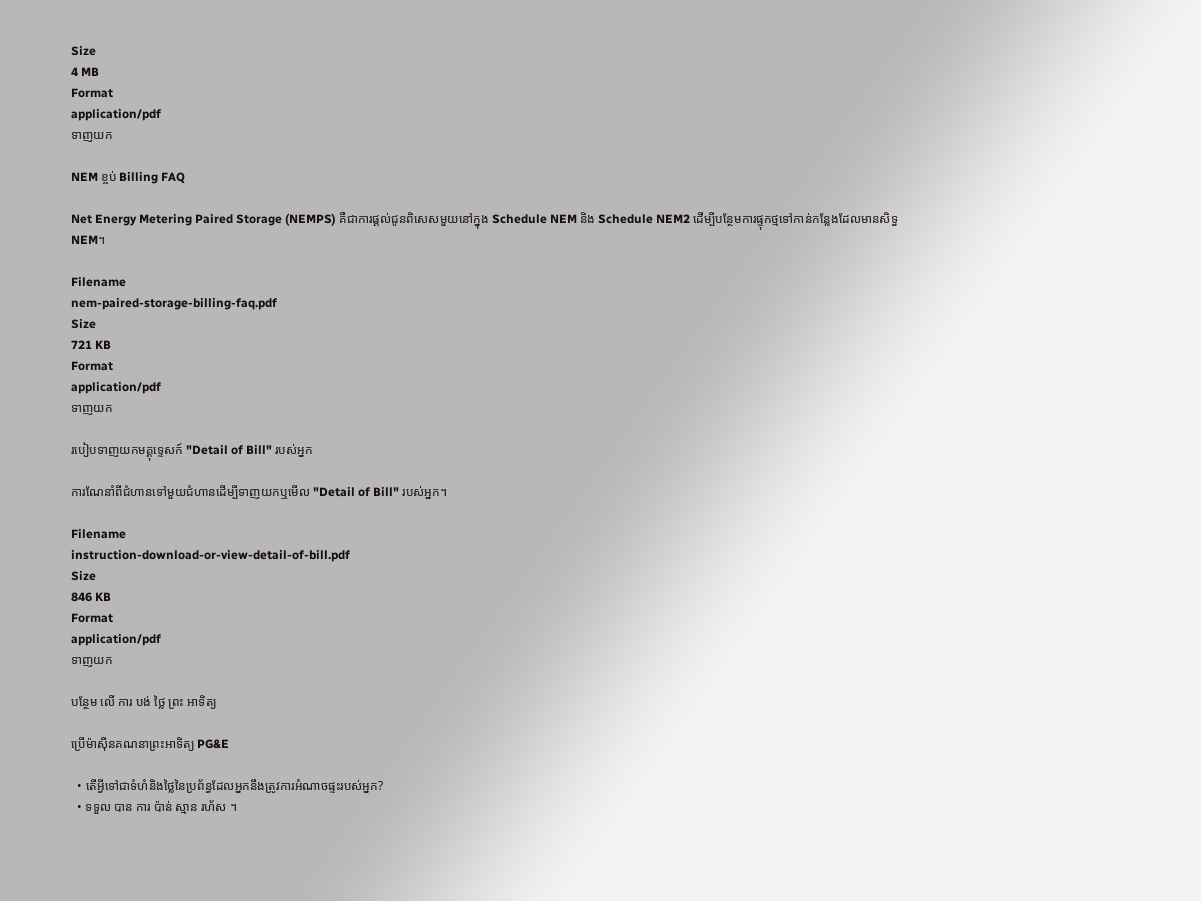Size
4 MB
Format
application/pdf
ទាញយក

NEM ខ្ចប់ Billing FAQ

Net Energy Metering Paired Storage (NEMPS) គឺជាការផ្តល់ជូនពិសេសមួយនៅក្នុង Schedule NEM និង Schedule NEM2 ដើម្បីបន្ថែមការផ្ទុកថ្មទៅកាន់កន្លែងដែលមានសិទ្ធ NEM។

Filename
nem-paired-storage-billing-faq.pdf
Size
721 KB
Format
application/pdf
ទាញយក

របៀបទាញយកមគ្គុទ្ទេសក៍ "Detail of Bill" របស់អ្នក

ការណែនាំពីជំហានទៅមួយជំហានដើម្បីទាញយកឬមើល "Detail of Bill" របស់អ្នក។

Filename
instruction-download-or-view-detail-of-bill.pdf
Size
846 KB
Format
application/pdf
ទាញយក

បន្ថែម លើ ការ បង់ ថ្លៃ ព្រះ អាទិត្យ

ប្រើម៉ាស៊ីនគណនាព្រះអាទិត្យ PG&E

  • តើអ្វីទៅជាទំហំនិងថ្លៃនៃប្រព័ន្ធដែលអ្នកនឹងត្រូវការអំណាចផ្ទះរបស់អ្នក?
  • ទទួល បាន ការ ប៉ាន់ ស្មាន រហ័ស ។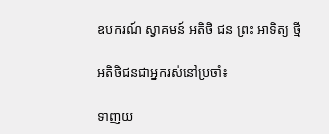ឧបករណ៍ ស្វាគមន៍ អតិថិ ជន ព្រះ អាទិត្យ ថ្មី

អតិថិជនជាអ្នករស់នៅប្រចាំ៖

ទាញយ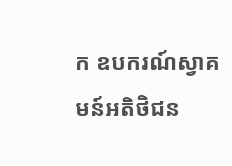ក ឧបករណ៍ស្វាគមន៍អតិថិជន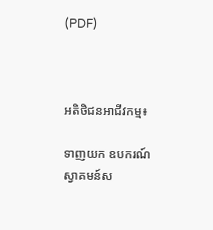(PDF)



អតិថិជនអាជីវកម្ម៖

ទាញយក ឧបករណ៍ស្វាគមន៍ស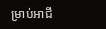ម្រាប់អាជី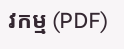វកម្ម (PDF)